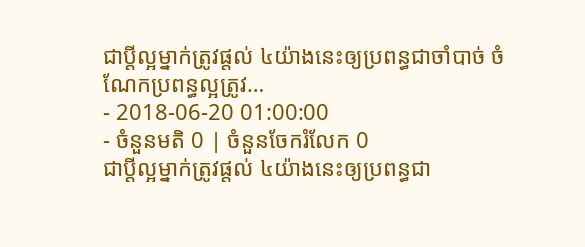ជាប្ដីល្អម្នាក់ត្រូវផ្ដល់ ៤យ៉ាងនេះឲ្យប្រពន្ធជាចាំបាច់ ចំណែកប្រពន្ធល្អត្រូវ…
- 2018-06-20 01:00:00
- ចំនួនមតិ 0 | ចំនួនចែករំលែក 0
ជាប្ដីល្អម្នាក់ត្រូវផ្ដល់ ៤យ៉ាងនេះឲ្យប្រពន្ធជា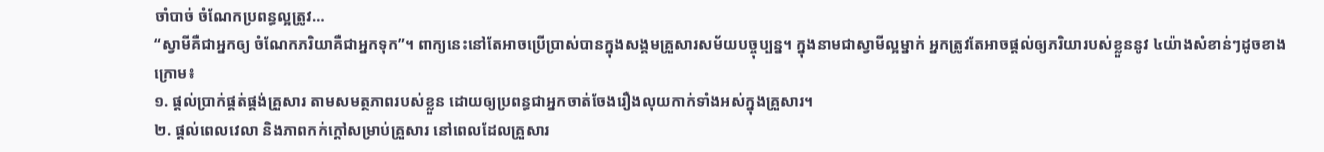ចាំបាច់ ចំណែកប្រពន្ធល្អត្រូវ…
“ស្វាមីគឺជាអ្នកឲ្យ ចំណែកភរិយាគឺជាអ្នកទុក”។ ពាក្យនេះនៅតែអាចប្រើប្រាស់បានក្នុងសង្គមគ្រួសារសម័យបច្ចុប្បន្ន។ ក្នុងនាមជាស្វាមីល្អម្នាក់ អ្នកត្រូវតែអាចផ្ដល់ឲ្យភរិយារបស់ខ្លួននូវ ៤យ៉ាងសំខាន់ៗដូចខាងក្រោម៖
១. ផ្ដល់ប្រាក់ផ្គត់ផ្គង់គ្រួសារ តាមសមត្ថភាពរបស់ខ្លួន ដោយឲ្យប្រពន្ធជាអ្នកចាត់ចែងរឿងលុយកាក់ទាំងអស់ក្នុងគ្រួសារ។
២. ផ្ដល់ពេលវេលា និងភាពកក់ក្ដៅសម្រាប់គ្រួសារ នៅពេលដែលគ្រួសារ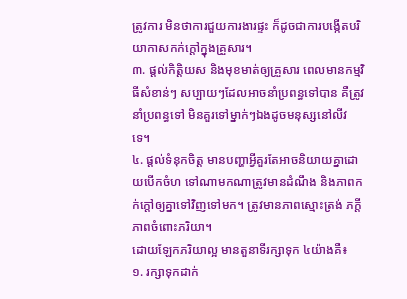ត្រូវការ មិនថាការជួយការងារផ្ទះ ក៏ដូចជាការបង្កើតបរិយាកាសកក់ក្ដៅក្នុងគ្រួសារ។
៣. ផ្ដល់កិត្តិយស និងមុខមាត់ឲ្យគ្រួសារ ពេលមានកម្មវិធីសំខាន់ៗ សប្បាយៗដែលអាចនាំប្រពន្ធទៅបាន គឺត្រូវនាំប្រពន្ធទៅ មិនគួរទៅម្នាក់ៗឯងដូចមនុស្សនៅលីវទេ។
៤. ផ្ដល់ទំនុកចិត្ត មានបញ្ហាអ្វីគួរតែអាចនិយាយគ្នាដោយបើកចំហ ទៅណាមកណាត្រូវមានដំណឹង និងភាពកក់ក្ដៅឲ្យគ្នាទៅវិញទៅមក។ ត្រូវមានភាពស្មោះត្រង់ ភក្ដីភាពចំពោះភរិយា។
ដោយឡែកភរិយាល្អ មានតួនាទីរក្សាទុក ៤យ៉ាងគឺ៖
១. រក្សាទុកដាក់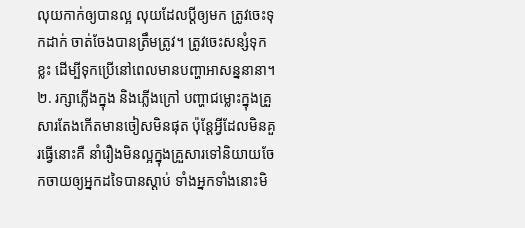លុយកាក់ឲ្យបានល្អ លុយដែលប្ដីឲ្យមក ត្រូវចេះទុកដាក់ ចាត់ចែងបានត្រឹមត្រូវ។ ត្រូវចេះសន្សំទុកខ្លះ ដើម្បីទុកប្រើនៅពេលមានបញ្ហាអាសន្ននានា។
២. រក្សាភ្លើងក្នុង និងភ្លើងក្រៅ បញ្ហាជម្លោះក្នុងគ្រួសារតែងកើតមានចៀសមិនផុត ប៉ុន្តែអ្វីដែលមិនគួរធ្វើនោះគឺ នាំរឿងមិនល្អក្នុងគ្រួសារទៅនិយាយចែកចាយឲ្យអ្នកដទៃបានស្ដាប់ ទាំងអ្នកទាំងនោះមិ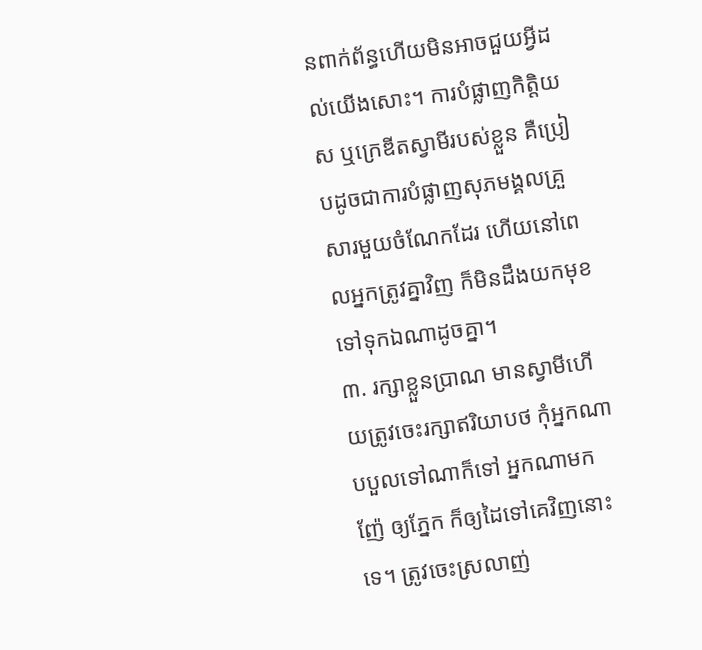នពាក់ព័ន្ធហើយមិនអាចជួយអ្វីដល់យើងសោះ។ ការបំផ្លាញកិត្តិយស ឬក្រេឌីតស្វាមីរបស់ខ្លួន គឺប្រៀបដូចជាការបំផ្លាញសុភមង្គលគ្រួសារមួយចំណែកដែរ ហើយនៅពេលអ្នកត្រូវគ្នាវិញ ក៏មិនដឹងយកមុខទៅទុកឯណាដូចគ្នា។
៣. រក្សាខ្លួនប្រាណ មានស្វាមីហើយត្រូវចេះរក្សាឥរិយាបថ កុំអ្នកណាបបួលទៅណាក៏ទៅ អ្នកណាមកញ៉ែ ឲ្យភ្នែក ក៏ឲ្យដៃទៅគេវិញនោះទេ។ ត្រូវចេះស្រលាញ់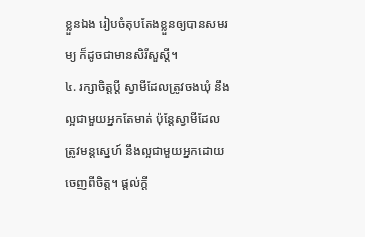ខ្លួនឯង រៀបចំតុបតែងខ្លួនឲ្យបានសមរម្យ ក៏ដូចជាមានសិរីសួស្ដី។
៤. រក្សាចិត្តប្ដី ស្វាមីដែលត្រូវចងឃុំ នឹងល្អជាមួយអ្នកតែមាត់ ប៉ុន្តែស្វាមីដែលត្រូវមន្តស្នេហ៍ នឹងល្អជាមួយអ្នកដោយចេញពីចិត្ត។ ផ្ដល់ក្ដី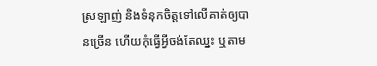ស្រឡាញ់ និងទំនុកចិត្តទៅលើគាត់ឲ្យបានច្រើន ហើយកុំធ្វើអ្វីចង់តែឈ្នះ ឬតាម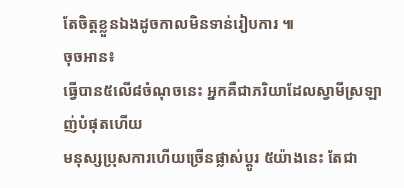តែចិត្តខ្លួនឯងដូចកាលមិនទាន់រៀបការ ៕
ចុចអាន៖
ធ្វើបាន៥លើ៨ចំណុចនេះ អ្នកគឺជាភរិយាដែលស្វាមីស្រឡាញ់បំផុតហើយ
មនុស្សប្រុសការហើយច្រើនផ្លាស់ប្ដូរ ៥យ៉ាងនេះ តែជា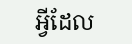អ្វីដែល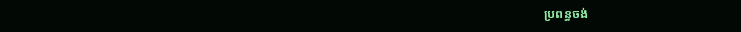ប្រពន្ធចង់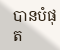បានបំផុត